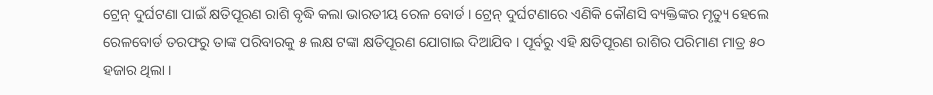ଟ୍ରେନ୍ ଦୁର୍ଘଟଣା ପାଇଁ କ୍ଷତିପୂରଣ ରାଶି ବୃଦ୍ଧି କଲା ଭାରତୀୟ ରେଳ ବୋର୍ଡ । ଟ୍ରେନ୍ ଦୁର୍ଘଟଣାରେ ଏଣିକି କୌଣସି ବ୍ୟକ୍ତିଙ୍କର ମୃତ୍ୟୁ ହେଲେ ରେଳବୋର୍ଡ ତରଫରୁ ତାଙ୍କ ପରିବାରକୁ ୫ ଲକ୍ଷ ଟଙ୍କା କ୍ଷତିପୂରଣ ଯୋଗାଇ ଦିଆଯିବ । ପୂର୍ବରୁ ଏହି କ୍ଷତିପୂରଣ ରାଶିର ପରିମାଣ ମାତ୍ର ୫୦ ହଜାର ଥିଲା ।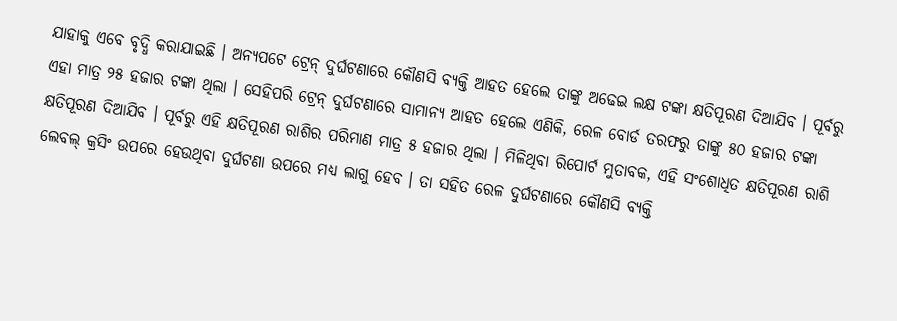ଯାହାକୁ ଏବେ ବୃଦ୍ଧି କରାଯାଇଛି । ଅନ୍ୟପଟେ ଟ୍ରେନ୍ ଦୁର୍ଘଟଣାରେ କୌଣସି ବ୍ୟକ୍ତି ଆହତ ହେଲେ ତାଙ୍କୁ ଅଢେଇ ଲକ୍ଷ ଟଙ୍କା କ୍ଷତିପୂରଣ ଦିଆଯିବ । ପୂର୍ବରୁ ଏହା ମାତ୍ର ୨୫ ହଜାର ଟଙ୍କା ଥିଲା । ସେହିପରି ଟ୍ରେନ୍ ଦୁର୍ଘଟଣାରେ ସାମାନ୍ୟ ଆହତ ହେଲେ ଏଣିକି, ରେଳ ବୋର୍ଡ ତରଫରୁ ତାଙ୍କୁ ୫୦ ହଜାର ଟଙ୍କା କ୍ଷତିପୂରଣ ଦିଆଯିବ । ପୂର୍ବରୁ ଏହି କ୍ଷତିପୂରଣ ରାଶିର ପରିମାଣ ମାତ୍ର ୫ ହଜାର ଥିଲା । ମିଳିଥିବା ରିପୋର୍ଟ ମୁତାବକ, ଏହି ସଂଶୋଧିତ କ୍ଷତିପୂରଣ ରାଶି ଲେବଲ୍ କ୍ରସିଂ ଉପରେ ହେଉଥିବା ଦୁର୍ଘଟଣା ଉପରେ ମଧ୍ୟ ଲାଗୁ ହେବ । ତା ସହିତ ରେଳ ଦୁର୍ଘଟଣାରେ କୌଣସି ବ୍ୟକ୍ତି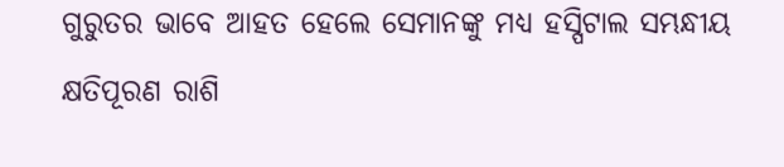ଗୁରୁତର ଭାବେ ଆହତ ହେଲେ ସେମାନଙ୍କୁ ମଧ୍ୟ ହସ୍ପିଟାଲ ସମ୍ଭନ୍ଧୀୟ କ୍ଷତିପୂରଣ ରାଶି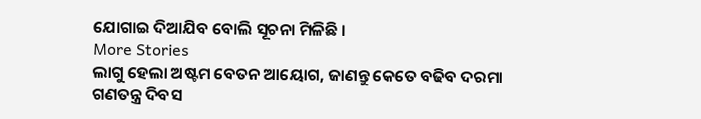ଯୋଗାଇ ଦିଆଯିବ ବୋଲି ସୂଚନା ମିଳିଛି ।
More Stories
ଲାଗୁ ହେଲା ଅଷ୍ଟମ ବେତନ ଆୟୋଗ, ଜାଣନ୍ତୁ କେତେ ବଢିବ ଦରମା
ଗଣତନ୍ତ୍ର ଦିବସ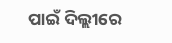ପାଇଁ ଦିଲ୍ଲୀରେ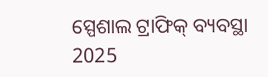ସ୍ପେଶାଲ ଟ୍ରାଫିକ୍ ବ୍ୟବସ୍ଥା
2025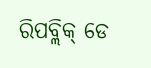ରିପବ୍ଲିକ୍ ଡେ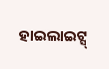ହାଇଲାଇଟ୍ସ୍